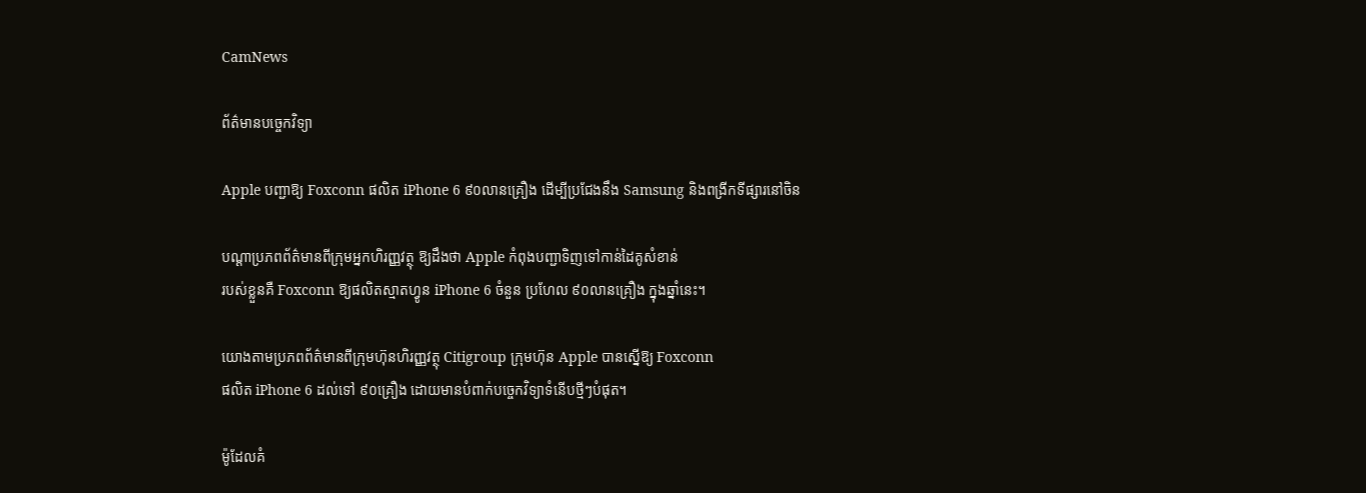CamNews

ព័ត៌មានបច្ចេកវិទ្យា

Apple បញ្ជាឱ្យ Foxconn ផលិត iPhone 6 ៩០លានគ្រឿង ដើម្បីប្រជែងនឹង Samsung និងពង្រីកទីផ្សារនៅចិន

បណ្ដាប្រភពព័ត៌មានពីក្រុមអ្នកហិរញ្ញវត្ថុ ឱ្យដឹងថា Apple កំពុងបញ្ជាទិញទៅកាន់ដៃគូសំខាន់
របស់ខ្លួនគឺ Foxconn ឱ្យផលិតស្មាតហ្វូន iPhone 6 ចំនួន ប្រហែល ៩០លានគ្រឿង ក្នុងឆ្នាំនេះ។

យោងតាមប្រភពព័ត៌មានពីក្រុមហ៊ុនហិរញ្ញវត្ថុ Citigroup ក្រុមហ៊ុន Apple បានស្នើឱ្យ Foxconn
ផលិត iPhone 6 ដល់ទៅ ៩០គ្រឿង ដោយមានបំពាក់បច្ចេកវិទ្យាទំនើបថ្មីៗបំផុត។

ម៉ូដែលគំ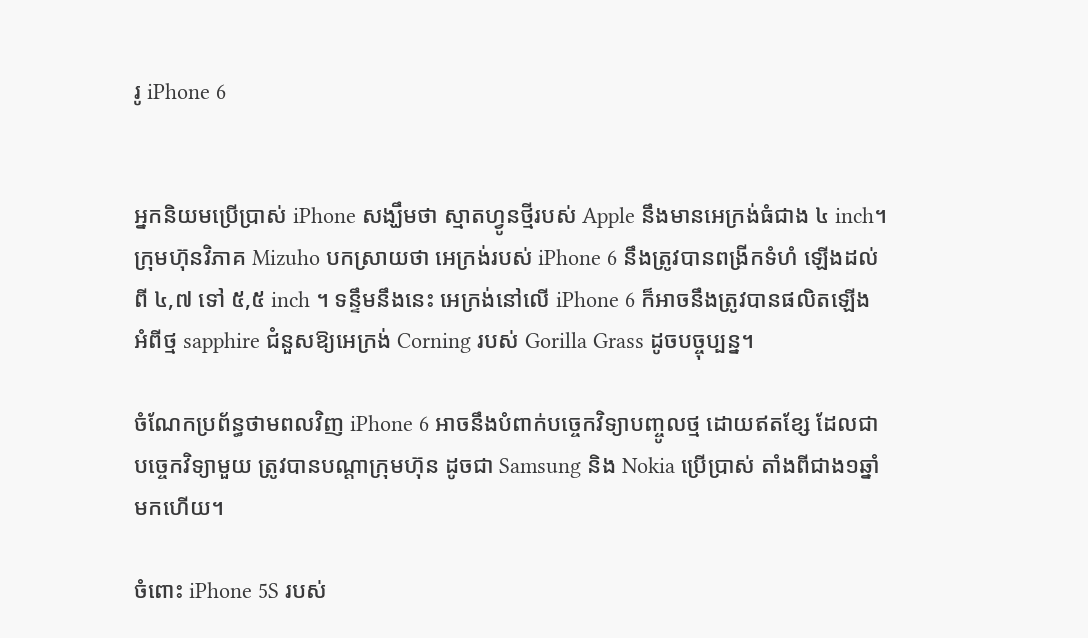រូ iPhone 6


អ្នកនិយមប្រើប្រាស់ iPhone សង្ឃឹមថា ស្មាតហ្វូនថ្មីរបស់ Apple នឹងមានអេក្រង់ធំជាង ៤ inch។
ក្រុមហ៊ុនវិភាគ Mizuho បកស្រាយថា អេក្រង់របស់ iPhone 6 នឹងត្រូវបានពង្រីកទំហំ ឡើងដល់
ពី ៤,៧ ទៅ ៥,៥ inch ។ ទន្ទឹមនឹងនេះ អេក្រង់នៅលើ iPhone 6 ក៏អាចនឹងត្រូវបានផលិតឡើង
អំពីថ្ម sapphire ជំនួសឱ្យអេក្រង់ Corning របស់ Gorilla Grass ដូចបច្ចុប្បន្ន។

ចំណែកប្រព័ន្ធថាមពលវិញ iPhone 6 អាចនឹងបំពាក់បច្ចេកវិទ្យាបញ្ចូលថ្ម ដោយឥតខ្សែ ដែលជា
បច្ចេកវិទ្យាមួយ ត្រូវបានបណ្ដាក្រុមហ៊ុន ដូចជា Samsung និង Nokia ប្រើប្រាស់ តាំងពីជាង១ឆ្នាំ
មកហើយ។

ចំពោះ iPhone 5S របស់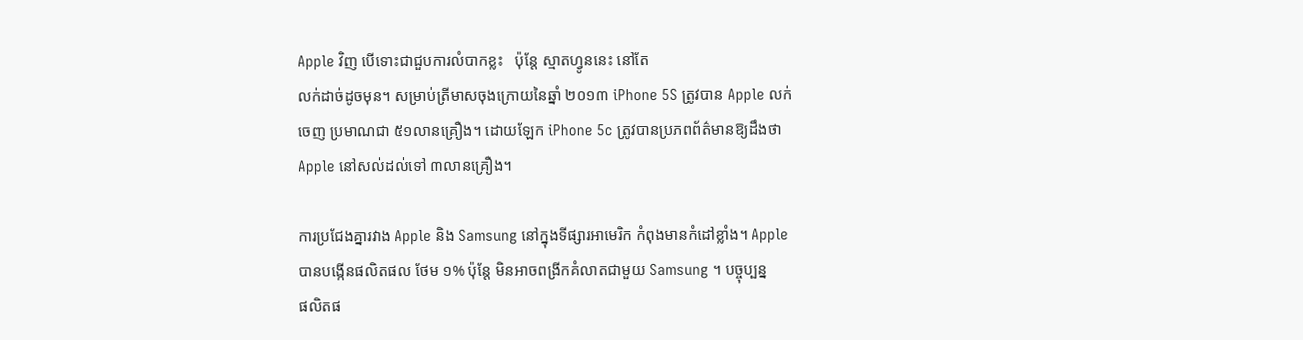Apple វិញ បើទោះជាជួបការលំបាកខ្លះ   ប៉ុន្ដែ ស្មាតហ្វូននេះ នៅតែ
លក់ដាច់ដូចមុន។ សម្រាប់ត្រីមាសចុងក្រោយនៃឆ្នាំ ២០១៣ iPhone 5S ត្រូវបាន Apple លក់
ចេញ ប្រមាណជា ៥១លានគ្រឿង។ ដោយឡែក iPhone 5c ត្រូវបានប្រភពព័ត៌មានឱ្យដឹងថា
Apple នៅសល់ដល់ទៅ ៣លានគ្រឿង។

ការប្រជែងគ្នារវាង Apple និង Samsung នៅក្នុងទីផ្សារអាមេរិក កំពុងមានកំដៅខ្លាំង។ Apple
បានបង្កើនផលិតផល ថែម ១% ប៉ុន្ដែ មិនអាចពង្រីកគំលាតជាមួយ Samsung ។ បច្ចុប្បន្ន
ផលិតផ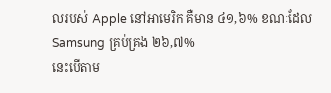លរបស់ Apple នៅអាមេរិក គឺមាន ៤១,៦% ខណៈដែល Samsung គ្រប់គ្រង ២៦,៧%
នេះបើតាម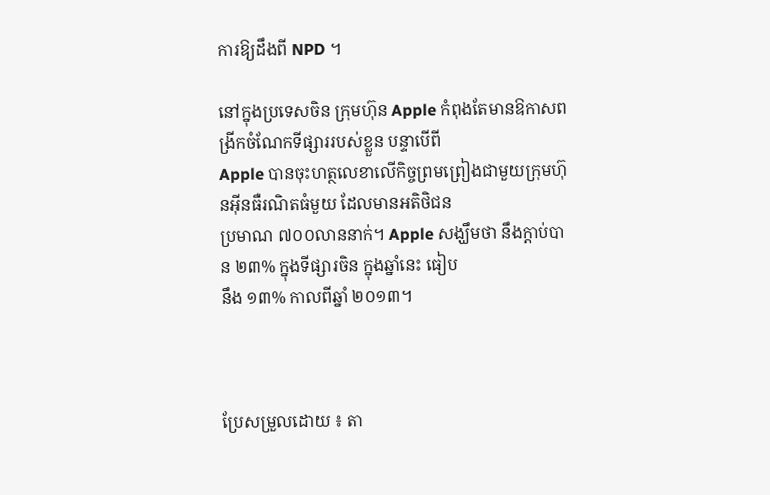ការឱ្យដឹងពី NPD ។

នៅក្នុងប្រទេសចិន ក្រុមហ៊ុន Apple កំពុងតែមានឱកាសពង្រីកចំណែកទីផ្សាររបស់ខ្លួន បន្ទាបើពី
Apple បានចុះហត្ថលេខាលើកិច្ចព្រមព្រៀងជាមួយក្រុមហ៊ុនអ៊ីនធឺរណិតធំមួយ ដែលមានអតិថិជន
ប្រមាណ ៧០០លាននាក់។ Apple សង្ឃឹមថា នឹងក្ដាប់បាន ២៣% ក្នុងទីផ្សារចិន ក្នុងឆ្នាំនេះ ធៀប
នឹង ១៣% កាលពីឆ្នាំ ២០១៣។



ប្រែសម្រួលដោយ ៖ តា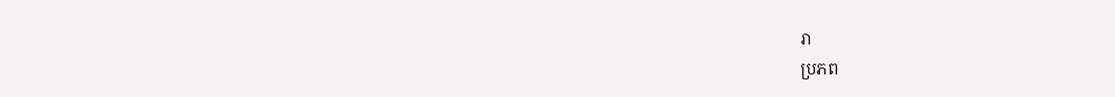រា
ប្រភព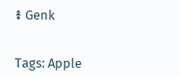៖ Genk


Tags: Apple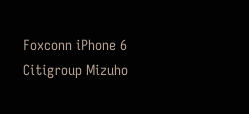Foxconn iPhone 6 Citigroup Mizuho